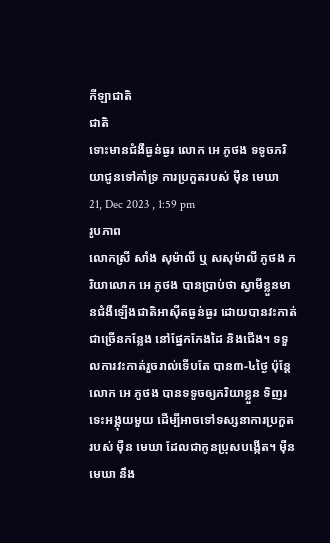កីឡាជាតិ
ជាតិ
ទោះមានជំងឺធ្ងន់ធ្ងរ លោក អេ ភូថង ទទូចភរិយាជូនទៅគាំទ្រ ការប្រកួតរបស់ ម៉ឺន មេឃា
21, Dec 2023 , 1:59 pm
រូបភាព
លោកស្រី សាំង សុម៉ាលី ឬ សសុម៉ាលី ភូថង ភរិយាលោក អេ ភូថង បានប្រាប់ថា ស្វាមីខ្លួនមានជំងឺឡើងជាតិអាស៊ីតធ្ងន់ធ្ងរ ដោយបានវះកាត់ជាច្រើនកន្លែង នៅផ្នែកកែងដៃ និងជើង។ ទទួលការវះកាត់រួចរាល់ទើបតែ បាន៣-៤ថ្ងៃ ប៉ុន្តែលោក អេ ភូថង បានទទូចឲ្យភរិយាខ្លួន ទិញរទេះអង្គុយមួយ ដើម្បីអាចទៅទស្សនាការប្រកួតរបស់ ម៉ឺន មេឃា ដែលជាកូនប្រុសបង្កើត។ ម៉ឺន មេឃា នឹង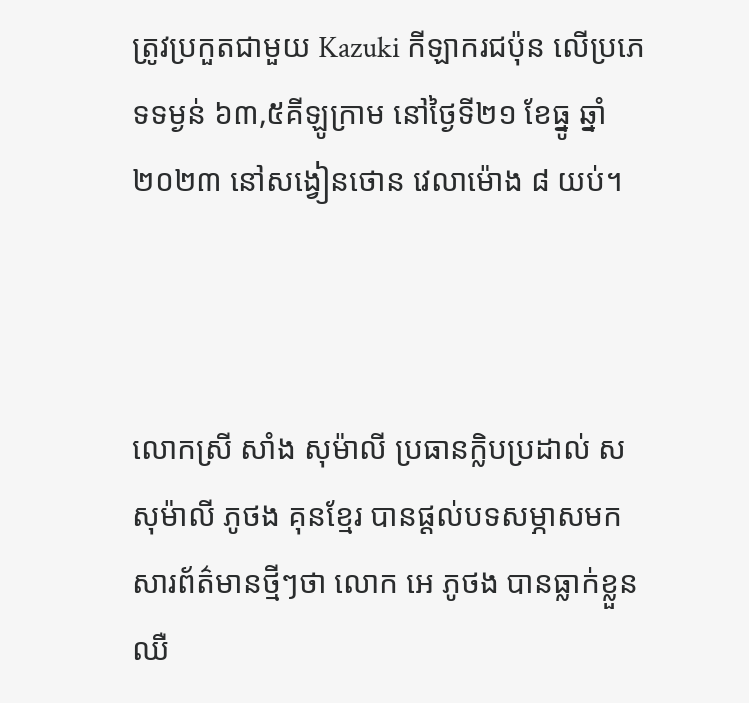ត្រូវប្រកួតជាមួយ Kazuki កីឡាករជប៉ុន លើប្រភេទទម្ងន់ ៦៣,៥គីឡូក្រាម នៅថ្ងៃទី២១ ខែធ្នូ ឆ្នាំ២០២៣ នៅសង្វៀនថោន វេលាម៉ោង ៨ យប់។



លោកស្រី សាំង សុម៉ាលី ប្រធានក្លិបប្រដាល់ សសុម៉ាលី ភូថង គុនខ្មែរ បានផ្ដល់បទសម្ភាសមកសារព័ត៌មានថ្មីៗថា លោក អេ ភូថង បានធ្លាក់ខ្លួនឈឺ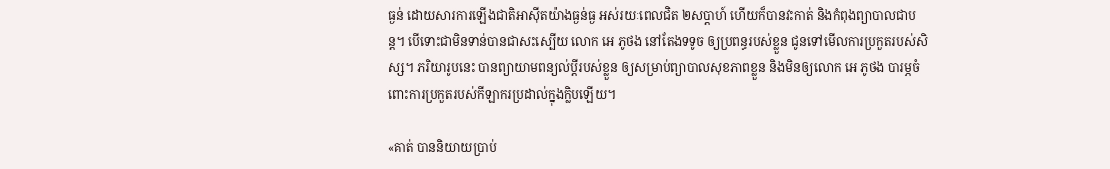ធ្ងន់ ដោយសារការឡើងជាតិអាស៊ីតយ៉ាងធ្ងន់ធ្ង អស់រយៈពេលជិត ២សប្ដាហ៍ ហើយក៏បានវះកាត់ និងកំពុងព្យាបាលជាបន្ដ។ បើទោះជាមិនទាន់បានជាសះស្បើយ លោក អេ ភូថង នៅតែងទទូច ឲ្យប្រពន្ធរបស់ខ្លួន ជូនទៅមើលការប្រកួតរបស់សិស្ស។ ភរិយារូបនេះ បានព្យាយាមពន្យល់ប្ដីរបស់ខ្លួន ឲ្យសម្រាប់ព្យាបាលសុខភាពខ្លួន និងមិនឲ្យលោក អេ ភូថង បារម្ភចំពោះការប្រកួតរបស់កីឡាករប្រដាល់ក្នុងក្លិបឡើយ។

«គាត់ បាននិយាយប្រាប់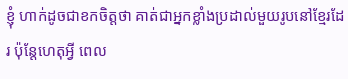ខ្ញុំ ហាក់ដូចជាខកចិត្តថា គាត់ជាអ្នកខ្លាំងប្រដាល់មួយរូបនៅខ្មែរដែរ ប៉ុន្ដែហេតុអ្វី ពេល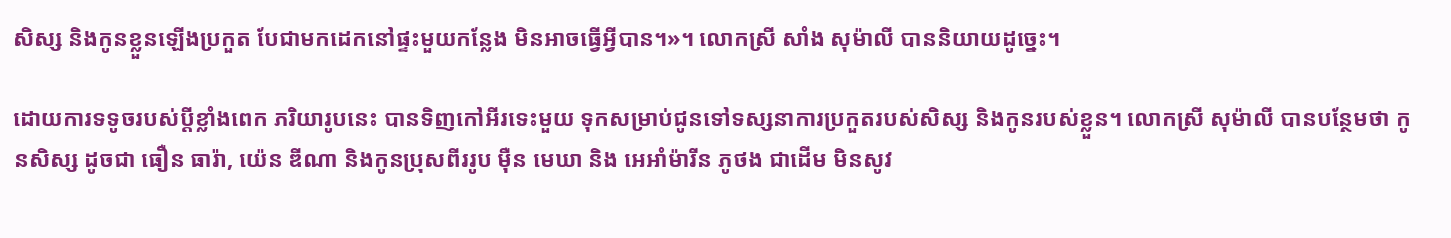សិស្ស និងកូនខ្លួនឡើងប្រកួត បែជាមកដេកនៅផ្ទះមួយកន្លែង មិនអាចធ្វើអ្វីបាន។»។ លោកស្រី សាំង សុម៉ាលី បាននិយាយដូច្នេះ។

ដោយការទទូចរបស់ប្ដីខ្លាំងពេក ភរិយារូបនេះ បានទិញកៅអីរទេះមួយ ទុកសម្រាប់ជូនទៅទស្សនាការប្រកួតរបស់សិស្ស និងកូនរបស់ខ្លួន។ លោកស្រី សុម៉ាលី បានបន្ថែមថា កូនសិស្ស ដូចជា ធឿន ធារ៉ា, យ៉េន ឌីណា និងកូនប្រុសពីររូប ម៉ឺន មេឃា និង អេអាំម៉ារីន ភូថង ជាដើម មិនសូវ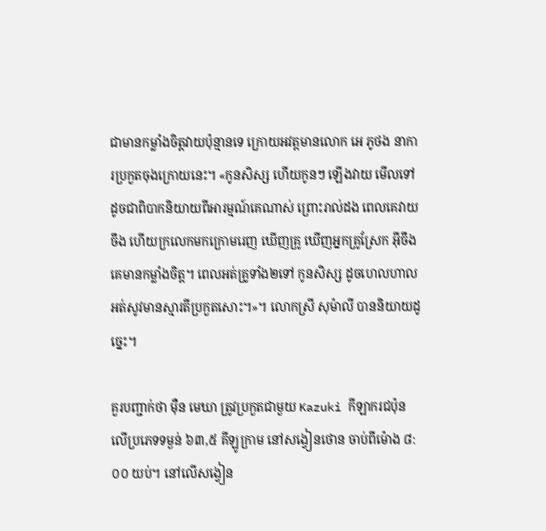ជាមានកម្លាំងចិត្តវាយប៉ុន្មានទេ ក្រោយអវត្តមានលោក អេ ភូថង នាការប្រកួតចុងក្រោយនេះ។ «កូនសិស្ស ហើយកូនៗ ឡើងវាយ មើលទៅដូចជាពិបាកនិយាយពីអារម្មណ៍គេណាស់ ព្រោះរាល់ដង ពេលគេវាយចឹង ហើយក្រលេកមកក្រោមរេញ ឃើញគ្រូ ឃើញអ្នកគ្រូស្រែក អ៊ីចឹងគេមានកម្លាំងចិត្ត។ ពេលអត់គ្រូទាំង២ទៅ កូនសិស្ស ដូចហេលហាល អត់សូវមានស្មារតីប្រកួតសោះ។»។ លោកស្រី សុម៉ាលី បាននិយាយដូច្នេះ។

គួរបញ្ជាក់ថា ម៉ឺន មេឃា ត្រូវប្រកួតជាមួយ Kazuki កីឡាករជប៉ុន លើប្រភេទទម្ងន់ ៦៣,៥ គីឡូក្រាម នៅសង្វៀនថោន ចាប់ពីម៉ោង ៨:០០ យប់។ នៅលើសង្វៀន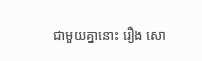ជាមួយគ្នានោះ រឿង សោ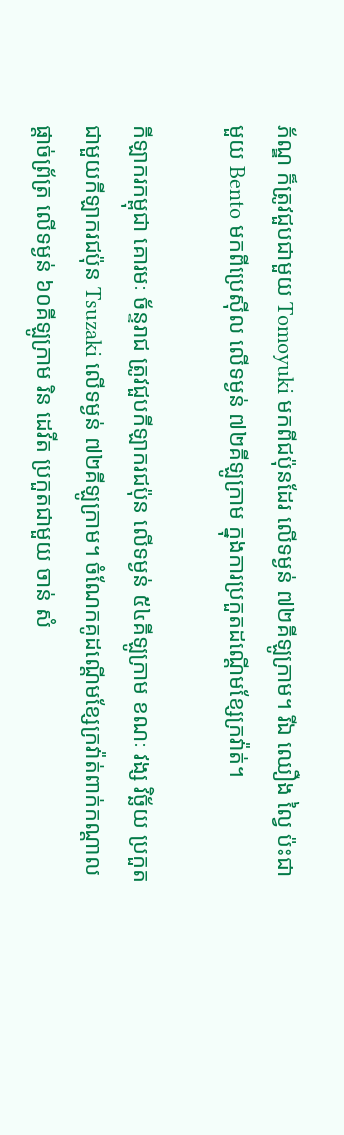ភ័ណ្ឌ ក៏ត្រូវជួបជាមួយ Tomoyuki មកពីជប៉ុនដែរ លើទម្ងន់ ៧២គីឡូក្រាម។ រីឯ ឈឿង ល្វៃ ប៉ះជាមួយ Bento មកពីប្រេស៊ីល លើទម្ងន់ ៧២គីឡូក្រាម ក្នុងការប្រកួតដណ្ដើមខ្សែក្រវ៉ាត់។

កីឡាករកម្ពុជា គោរមៈ ច័ន្ទរាជ ត្រូវជួបកីឡាករជប៉ុន លើទម្ងន់ ៥៤គីឡូក្រាម ខណៈ វង្ស វិច្ឆ័យ ប្រកួតជាមួយកីឡាករជប៉ុន Tsuzaki លើទម្ងន់ ៧២គីឡូក្រាម។ ចំណែកគូដណ្ដើមខ្សែក្រវ៉ាត់ពាក់កណ្ដាលផ្ដាច់ព្រ័ត្រ លើទម្ងន់ ៦០គីឡូក្រាម រិន ដេវីត ប្រកួតជាមួយ ចាន់ សំ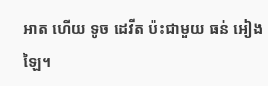អាត ហើយ ទូច ដេវីត ប៉ះជាមួយ ធន់ អៀងឡៃ។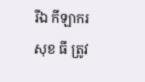រីឯ កីឡាករ សុខ ធី ត្រូវ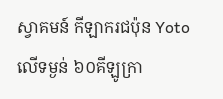ស្វាគមន៍ កីឡាករជប៉ុន Yoto លើទម្ងន់ ៦០គីឡូក្រា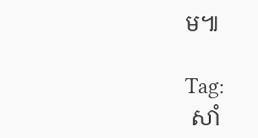ម៕

Tag:
 សាំ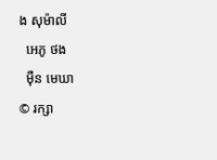ង សុម៉ាលី
  អេភូ ថង
  ម៉ឺន មេឃា
© រក្សា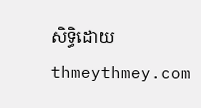សិទ្ធិដោយ thmeythmey.com